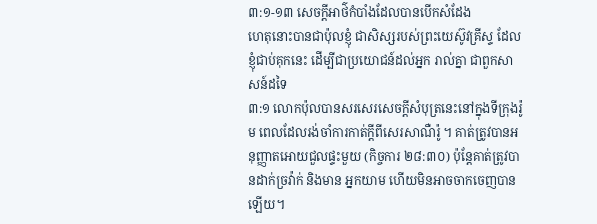៣:១-១៣ សេចក្តីអាថ៌កំបាំងដែលបានបើកសំដែង
ហេតុនោះបានជាប៉ុលខ្ញុំ ជាសិស្សរបស់ព្រះយេស៊ូវគ្រីស្ទ ដែលខ្ញុំជាប់គុកនេះ ដើម្បីជាប្រយោជន៍ដល់អ្នក រាល់គ្នា ជាពួកសាសន៍ដទៃ
៣:១ លោកប៉ុលបានសរសេរសេចក្តីសំបុត្រនេះនៅក្នុងទីក្រុងរ៉ូម ពេលដែលរង់ចាំការកាត់ក្តីពីសេរសាណឺរ៉ូ ។ គាត់ត្រូវបានអនុញ្ញាតអោយជួលផ្ទះមួយ (កិច្ចការ ២៨:៣០) ប៉ុន្តែគាត់ត្រូវបានដាក់ច្រវ៉ាក់ និងមាន អ្នកយាម ហើយមិនអាចចាកចេញបានឡើយ។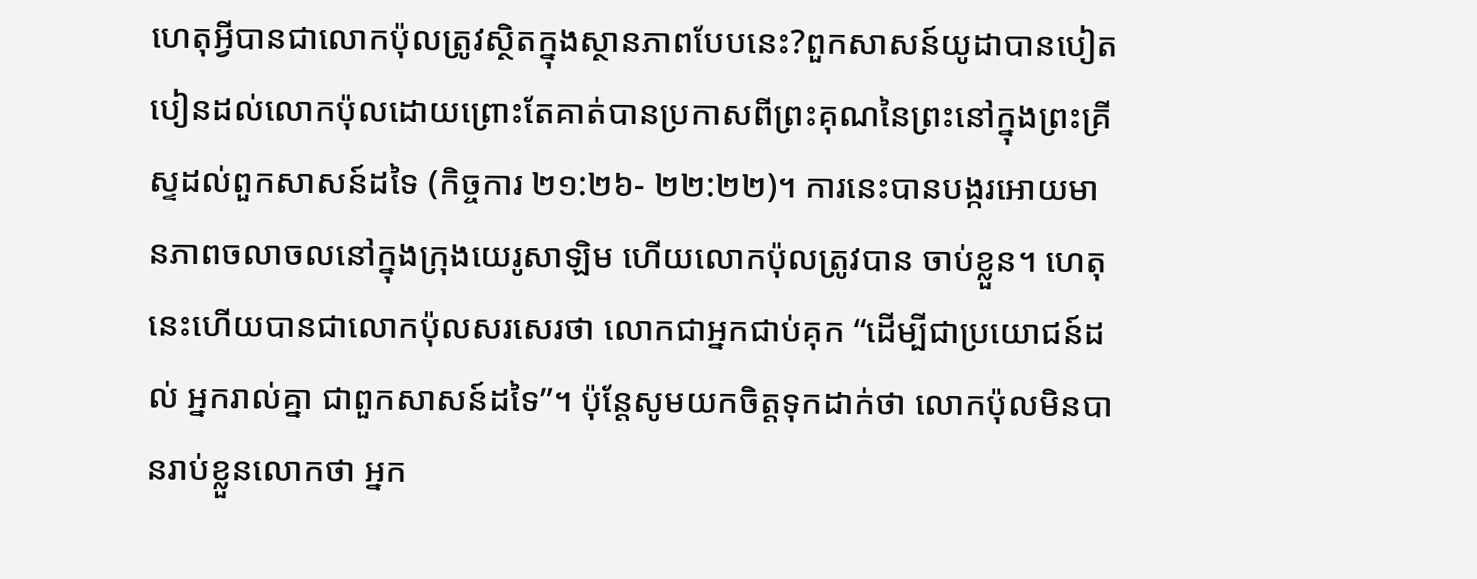ហេតុអ្វីបានជាលោកប៉ុលត្រូវស្ថិតក្នុងស្ថានភាពបែបនេះ?ពួកសាសន៍យូដាបានបៀតបៀនដល់លោកប៉ុលដោយព្រោះតែគាត់បានប្រកាសពីព្រះគុណនៃព្រះនៅក្នុងព្រះគ្រីស្ទដល់ពួកសាសន៍ដទៃ (កិច្ចការ ២១:២៦- ២២:២២)។ ការនេះបានបង្ករអោយមានភាពចលាចលនៅក្នុងក្រុងយេរូសាឡិម ហើយលោកប៉ុលត្រូវបាន ចាប់ខ្លួន។ ហេតុនេះហើយបានជាលោកប៉ុលសរសេរថា លោកជាអ្នកជាប់គុក “ដើម្បីជាប្រយោជន៍ដល់ អ្នករាល់គ្នា ជាពួកសាសន៍ដទៃ”។ ប៉ុន្តែសូមយកចិត្តទុកដាក់ថា លោកប៉ុលមិនបានរាប់ខ្លួនលោកថា អ្នក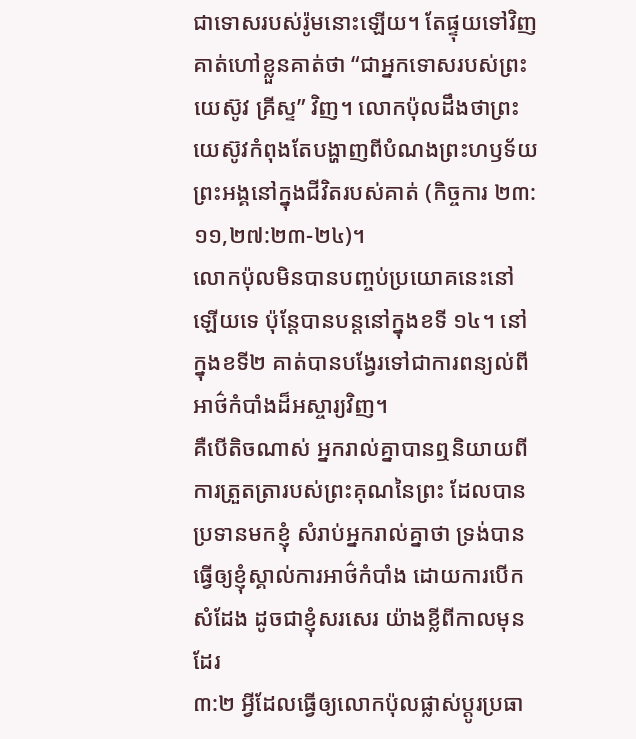ជាទោសរបស់រ៉ូមនោះឡើយ។ តែផ្ទុយទៅវិញ គាត់ហៅខ្លួនគាត់ថា “ជាអ្នកទោសរបស់ព្រះយេស៊ូវ គ្រីស្ទ” វិញ។ លោកប៉ុលដឹងថាព្រះយេស៊ូវកំពុងតែបង្ហាញពីបំណងព្រះហឫទ័យព្រះអង្គនៅក្នុងជីវិតរបស់គាត់ (កិច្ចការ ២៣:១១,២៧:២៣-២៤)។
លោកប៉ុលមិនបានបញ្ចប់ប្រយោគនេះនៅឡើយទេ ប៉ុន្តែបានបន្តនៅក្នុងខទី ១៤។ នៅក្នុងខទី២ គាត់បានបង្វែរទៅជាការពន្យល់ពីអាថ៌កំបាំងដ៏អស្ចារ្យវិញ។
គឺបើតិចណាស់ អ្នករាល់គ្នាបានឮនិយាយពីការត្រួតត្រារបស់ព្រះគុណនៃព្រះ ដែលបានប្រទានមកខ្ញុំ សំរាប់អ្នករាល់គ្នាថា ទ្រង់បានធ្វើឲ្យខ្ញុំស្គាល់ការអាថ៌កំបាំង ដោយការបើកសំដែង ដូចជាខ្ញុំសរសេរ យ៉ាងខ្លីពីកាលមុនដែរ
៣:២ អ្វីដែលធ្វើឲ្យលោកប៉ុលផ្លាស់ប្តូរប្រធា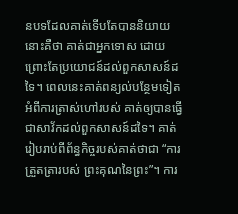នបទដែលគាត់ទើបតែបាននិយាយនោះគឺថា គាត់ជាអ្នកទោស ដោយព្រោះតែប្រយោជន៍ដល់ពួកសាសន៍ដទៃ។ ពេលនេះគាត់ពន្យល់បន្ថែមទៀតអំពីការត្រាស់ហៅរបស់ គាត់ឲ្យបានធ្វើជាសាវ័កដល់ពួកសាសន៍ដទៃ។ គាត់រៀបរាប់ពីព័ន្ធកិច្ចរបស់គាត់ថាជា “ការត្រួតត្រារបស់ ព្រះគុណនៃព្រះ”។ ការ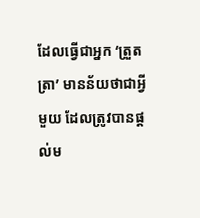ដែលធ្វើជាអ្នក ‘ត្រួតត្រា’ មានន័យថាជាអ្វីមួយ ដែលត្រូវបានផ្តល់ម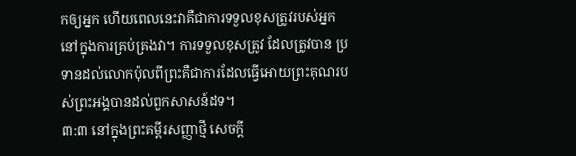កឲ្យអ្នក ហើយពេលនេះវាគឺជាការទទួលខុសត្រូវរបស់អ្នកនៅក្នុងការគ្រប់គ្រងវា។ ការទទួលខុសត្រូវ ដែលត្រូវបាន ប្រទានដល់លោកប៉ុលពីព្រះគឺជាការដែលធ្វើអោយព្រះគុណរបស់ព្រះអង្គបានដល់ពួកសាសន៍ដទ។
៣:៣ នៅក្នុងព្រះគម្ពីរសញ្ញាថ្មី សេចក្តី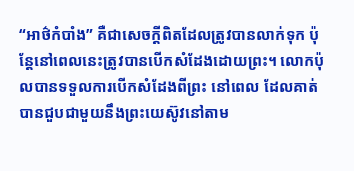“អាថ៌កំបាំង” គឺជាសេចក្តីពិតដែលត្រូវបានលាក់ទុក ប៉ុន្តែនៅពេលនេះត្រូវបានបើកសំដែងដោយព្រះ។ លោកប៉ុលបានទទួលការបើកសំដែងពីព្រះ នៅពេល ដែលគាត់បានជួបជាមួយនឹងព្រះយេស៊ូវនៅតាម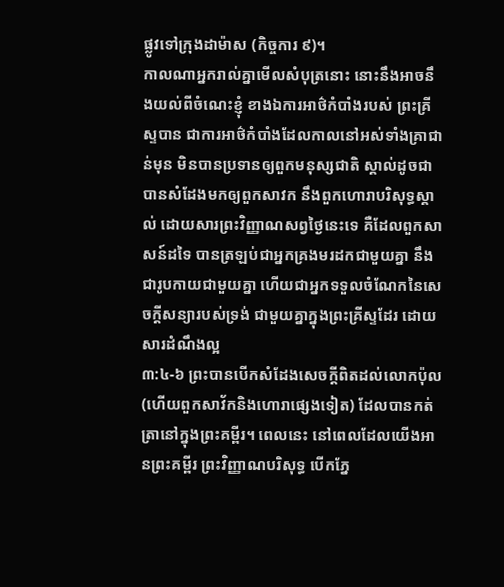ផ្លូវទៅក្រុងដាម៉ាស (កិច្ចការ ៩)។
កាលណាអ្នករាល់គ្នាមើលសំបុត្រនោះ នោះនឹងអាចនឹងយល់ពីចំណេះខ្ញុំ ខាងឯការអាថ៌កំបាំងរបស់ ព្រះគ្រីស្ទបាន ជាការអាថ៌កំបាំងដែលកាលនៅអស់ទាំងគ្រាជាន់មុន មិនបានប្រទានឲ្យពួកមនុស្សជាតិ ស្គាល់ដូចជាបានសំដែងមកឲ្យពួកសាវក នឹងពួកហោរាបរិសុទ្ធស្គាល់ ដោយសារព្រះវិញ្ញាណសព្វថ្ងៃនេះទេ គឺដែលពួកសាសន៍ដទៃ បានត្រឡប់ជាអ្នកគ្រងមរដកជាមួយគ្នា នឹងជារូបកាយជាមួយគ្នា ហើយជាអ្នកទទួលចំណែកនៃសេចក្ដីសន្យារបស់ទ្រង់ ជាមួយគ្នាក្នុងព្រះគ្រីស្ទដែរ ដោយសារដំណឹងល្អ
៣:៤-៦ ព្រះបានបើកសំដែងសេចក្តីពិតដល់លោកប៉ុល (ហើយពួកសាវ័កនិងហោរាផ្សេងទៀត) ដែលបានកត់ត្រានៅក្នុងព្រះគម្ពីរ។ ពេលនេះ នៅពេលដែលយើងអានព្រះគម្ពីរ ព្រះវិញ្ញាណបរិសុទ្ធ បើកភ្នែ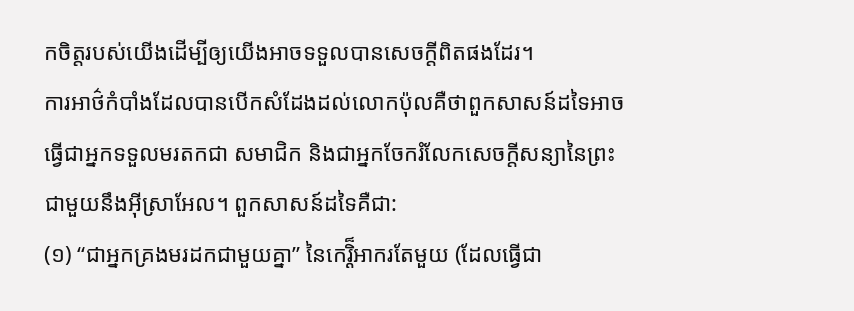កចិត្តរបស់យើងដើម្បីឲ្យយើងអាចទទួលបានសេចក្តីពិតផងដែរ។
ការអាថ៌កំបាំងដែលបានបើកសំដែងដល់លោកប៉ុលគឺថាពួកសាសន៍ដទៃអាចធ្វើជាអ្នកទទួលមរតកជា សមាជិក និងជាអ្នកចែករំលែកសេចក្តីសន្យានៃព្រះជាមួយនឹងអ៊ីស្រាអែល។ ពួកសាសន៍ដទៃគឺជា:
(១) “ជាអ្នកគ្រងមរដកជាមួយគ្នា” នៃកេរ្តិ៏អាករតែមួយ (ដែលធ្វើជា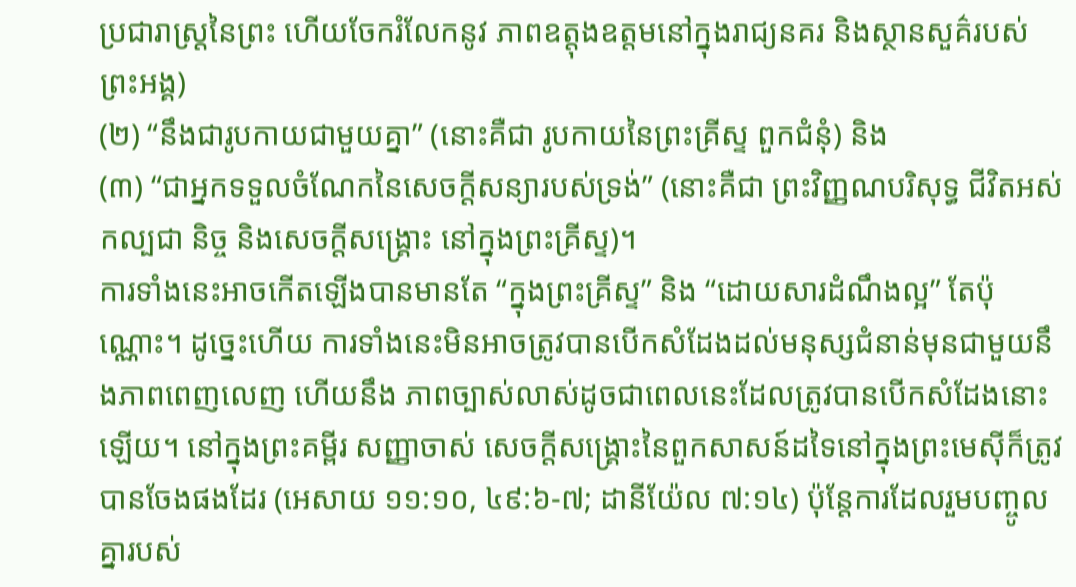ប្រជារាស្រ្តនៃព្រះ ហើយចែករំលែកនូវ ភាពឧត្តុងឧត្តមនៅក្នុងរាជ្យនគរ និងស្ថានសួគ៌របស់ព្រះអង្គ)
(២) “នឹងជារូបកាយជាមួយគ្នា” (នោះគឺជា រូបកាយនៃព្រះគ្រីស្ទ ពួកជំនុំ) និង
(៣) “ជាអ្នកទទួលចំណែកនៃសេចក្ដីសន្យារបស់ទ្រង់” (នោះគឺជា ព្រះវិញ្ញណបរិសុទ្ធ ជីវិតអស់កល្បជា និច្ច និងសេចក្តីសង្រ្គោះ នៅក្នុងព្រះគ្រីស្ទ)។
ការទាំងនេះអាចកើតឡើងបានមានតែ “ក្នុងព្រះគ្រីស្ទ” និង “ដោយសារដំណឹងល្អ” តែប៉ុណ្ណោះ។ ដូច្នេះហើយ ការទាំងនេះមិនអាចត្រូវបានបើកសំដែងដល់មនុស្សជំនាន់មុនជាមួយនឹងភាពពេញលេញ ហើយនឹង ភាពច្បាស់លាស់ដូចជាពេលនេះដែលត្រូវបានបើកសំដែងនោះឡើយ។ នៅក្នុងព្រះគម្ពីរ សញ្ញាចាស់ សេចក្តីសង្រ្គោះនៃពួកសាសន៍ដទៃនៅក្នុងព្រះមេស៊ីក៏ត្រូវបានចែងផងដែរ (អេសាយ ១១:១០, ៤៩:៦-៧; ដានីយ៉ែល ៧:១៤) ប៉ុន្តែការដែលរួមបញ្ចូលគ្នារបស់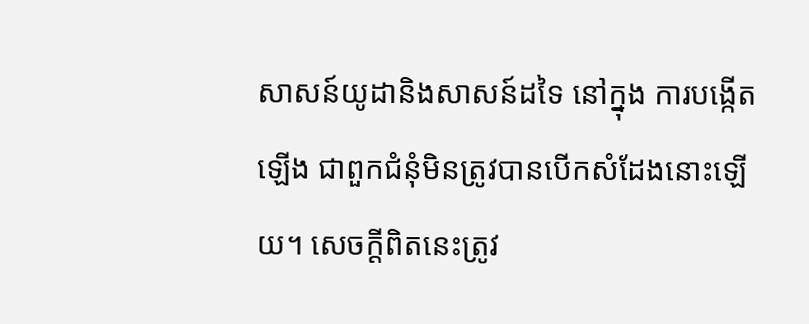សាសន៍យូដានិងសាសន៍ដទៃ នៅក្នុង ការបង្កើតឡើង ជាពួកជំនុំមិនត្រូវបានបើកសំដែងនោះឡើយ។ សេចក្តីពិតនេះត្រូវ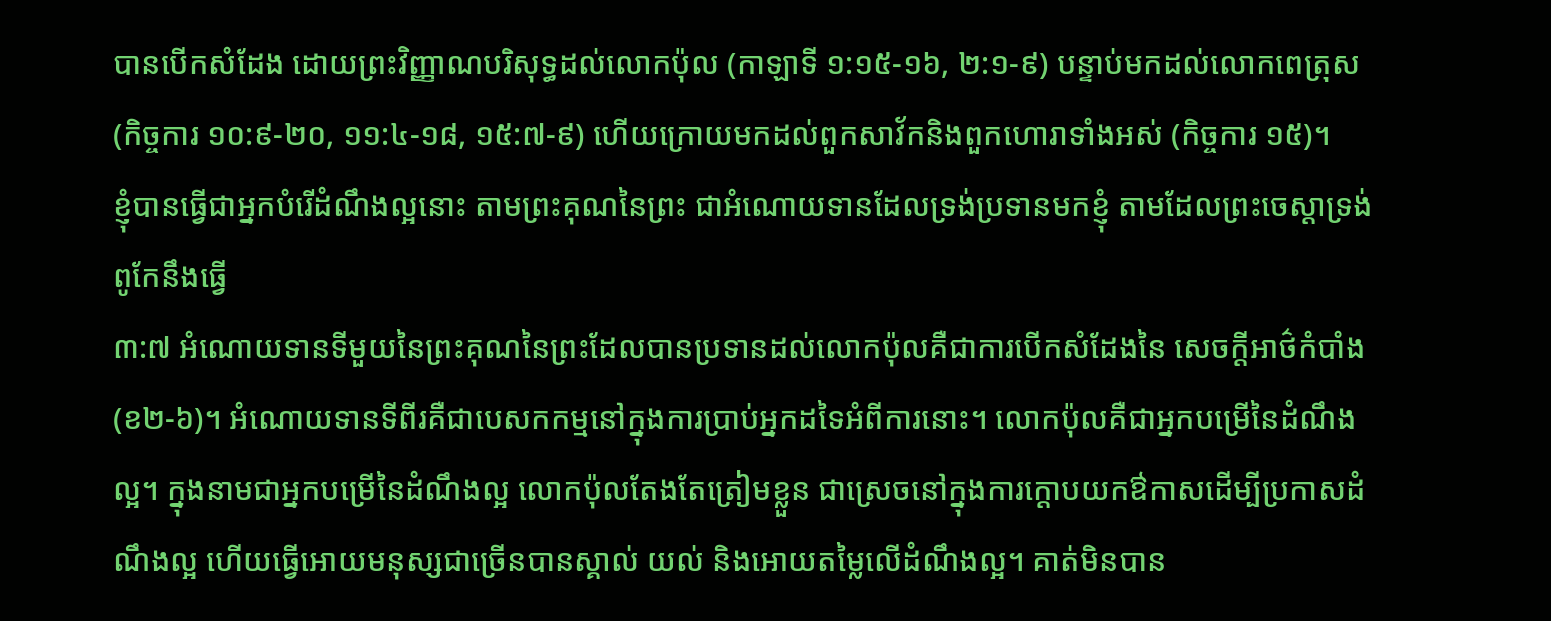បានបើកសំដែង ដោយព្រះវិញ្ញាណបរិសុទ្ធដល់លោកប៉ុល (កាឡាទី ១:១៥-១៦, ២:១-៩) បន្ទាប់មកដល់លោកពេត្រុស (កិច្ចការ ១០:៩-២០, ១១:៤-១៨, ១៥:៧-៩) ហើយក្រោយមកដល់ពួកសាវ័កនិងពួកហោរាទាំងអស់ (កិច្ចការ ១៥)។
ខ្ញុំបានធ្វើជាអ្នកបំរើដំណឹងល្អនោះ តាមព្រះគុណនៃព្រះ ជាអំណោយទានដែលទ្រង់ប្រទានមកខ្ញុំ តាមដែលព្រះចេស្តាទ្រង់ពូកែនឹងធ្វើ
៣:៧ អំណោយទានទីមួយនៃព្រះគុណនៃព្រះដែលបានប្រទានដល់លោកប៉ុលគឺជាការបើកសំដែងនៃ សេចក្តីអាថ៌កំបាំង (ខ២-៦)។ អំណោយទានទីពីរគឺជាបេសកកម្មនៅក្នុងការប្រាប់អ្នកដទៃអំពីការនោះ។ លោកប៉ុលគឺជាអ្នកបម្រើនៃដំណឹងល្អ។ ក្នុងនាមជាអ្នកបម្រើនៃដំណឹងល្អ លោកប៉ុលតែងតែត្រៀមខ្លួន ជាស្រេចនៅក្នុងការក្តោបយកឳកាសដើម្បីប្រកាសដំណឹងល្អ ហើយធ្វើអោយមនុស្សជាច្រើនបានស្គាល់ យល់ និងអោយតម្លៃលើដំណឹងល្អ។ គាត់មិនបាន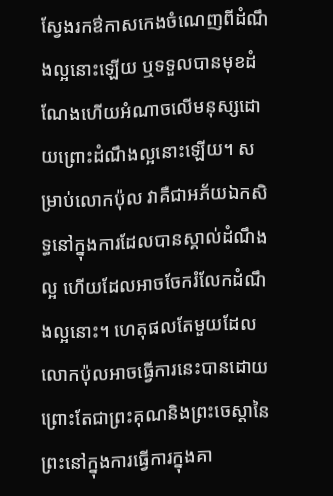ស្វែងរកឳកាសកេងចំណេញពីដំណឹងល្អនោះឡើយ ឬទទួលបានមុខដំណែងហើយអំណាចលើមនុស្សដោយព្រោះដំណឹងល្អនោះឡើយ។ សម្រាប់លោកប៉ុល វាគឺជាអភ័យឯកសិទ្ធនៅក្នុងការដែលបានស្គាល់ដំណឹងល្អ ហើយដែលអាចចែករំលែកដំណឹងល្អនោះ។ ហេតុផលតែមួយដែលលោកប៉ុលអាចធ្វើការនេះបានដោយព្រោះតែជាព្រះគុណនិងព្រះចេស្តានៃព្រះនៅក្នុងការធ្វើការក្នុងគា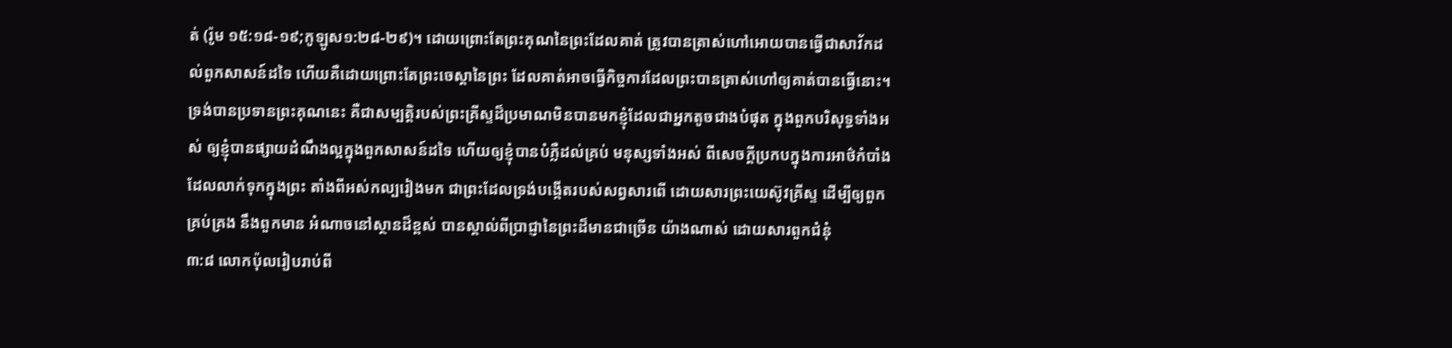ត់ (រ៉ូម ១៥:១៨-១៩;កូឡូស១:២៨-២៩)។ ដោយព្រោះតែព្រះគុណនៃព្រះដែលគាត់ ត្រូវបានត្រាស់ហៅអោយបានធ្វើជាសាវ័កដល់ពួកសាសន៍ដទៃ ហើយគឺដោយព្រោះតែព្រះចេស្តានៃព្រះ ដែលគាត់អាចធ្វើកិច្ចការដែលព្រះបានត្រាស់ហៅឲ្យគាត់បានធ្វើនោះ។
ទ្រង់បានប្រទានព្រះគុណនេះ គឺជាសម្បត្តិរបស់ព្រះគ្រីស្ទដ៏ប្រមាណមិនបានមកខ្ញុំដែលជាអ្នកតូចជាងបំផុត ក្នុងពួកបរិសុទ្ធទាំងអស់ ឲ្យខ្ញុំបានផ្សាយដំណឹងល្អក្នុងពួកសាសន៍ដទៃ ហើយឲ្យខ្ញុំបានបំភ្លឺដល់គ្រប់ មនុស្សទាំងអស់ ពីសេចក្ដីប្រកបក្នុងការអាថ៌កំបាំង ដែលលាក់ទុកក្នុងព្រះ តាំងពីអស់កល្បរៀងមក ជាព្រះដែលទ្រង់បង្កើតរបស់សព្វសារពើ ដោយសារព្រះយេស៊ូវគ្រីស្ទ ដើម្បីឲ្យពួកគ្រប់គ្រង នឹងពួកមាន អំណាចនៅស្ថានដ៏ខ្ពស់ បានស្គាល់ពីប្រាជ្ញានៃព្រះដ៏មានជាច្រើន យ៉ាងណាស់ ដោយសារពួកជំនុំ
៣:៨ លោកប៉ុលរៀបរាប់ពី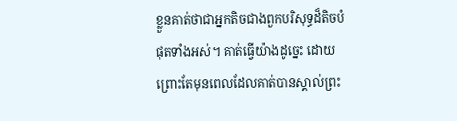ខ្លួនគាត់ថាជាអ្នកតិចជាងពួកបរិសុទ្ធដ៏តិចបំផុតទាំងអស់។ គាត់ធ្វើយ៉ាងដូច្នេះ ដោយព្រោះតែមុនពេលដែលគាត់បានស្គាល់ព្រះ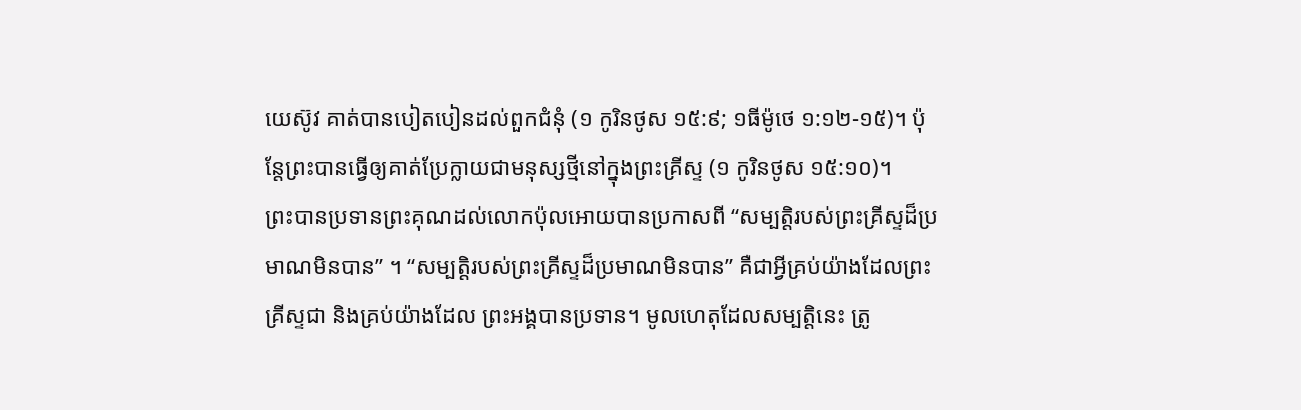យេស៊ូវ គាត់បានបៀតបៀនដល់ពួកជំនុំ (១ កូរិនថូស ១៥:៩; ១ធីម៉ូថេ ១:១២-១៥)។ ប៉ុន្តែព្រះបានធ្វើឲ្យគាត់ប្រែក្លាយជាមនុស្សថ្មីនៅក្នុងព្រះគ្រីស្ទ (១ កូរិនថូស ១៥:១០)។
ព្រះបានប្រទានព្រះគុណដល់លោកប៉ុលអោយបានប្រកាសពី “សម្បត្តិរបស់ព្រះគ្រីស្ទដ៏ប្រមាណមិនបាន” ។ “សម្បត្តិរបស់ព្រះគ្រីស្ទដ៏ប្រមាណមិនបាន” គឺជាអ្វីគ្រប់យ៉ាងដែលព្រះគ្រីស្ទជា និងគ្រប់យ៉ាងដែល ព្រះអង្គបានប្រទាន។ មូលហេតុដែលសម្បត្តិនេះ ត្រូ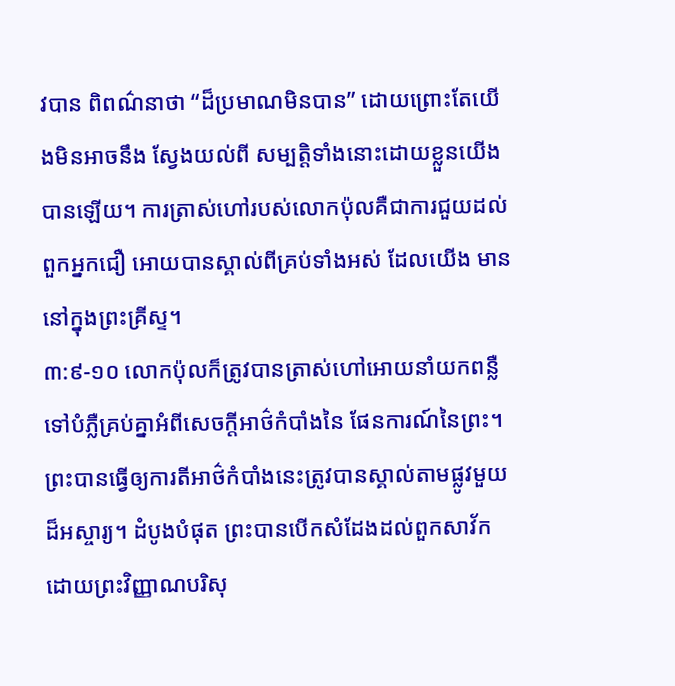វបាន ពិពណ៌នាថា “ដ៏ប្រមាណមិនបាន” ដោយព្រោះតែយើងមិនអាចនឹង ស្វែងយល់ពី សម្បត្តិទាំងនោះដោយខ្លួនយើងបានឡើយ។ ការត្រាស់ហៅរបស់លោកប៉ុលគឺជាការជួយដល់ពួកអ្នកជឿ អោយបានស្គាល់ពីគ្រប់ទាំងអស់ ដែលយើង មាននៅក្នុងព្រះគ្រីស្ទ។
៣:៩-១០ លោកប៉ុលក៏ត្រូវបានត្រាស់ហៅអោយនាំយកពន្លឺទៅបំភ្លឺគ្រប់គ្នាអំពីសេចក្តីអាថ៌កំបាំងនៃ ផែនការណ៍នៃព្រះ។ ព្រះបានធ្វើឲ្យការតីអាថ៌កំបាំងនេះត្រូវបានស្គាល់តាមផ្លូវមួយដ៏អស្ចារ្យ។ ដំបូងបំផុត ព្រះបានបើកសំដែងដល់ពួកសាវ័កដោយព្រះវិញ្ញាណបរិសុ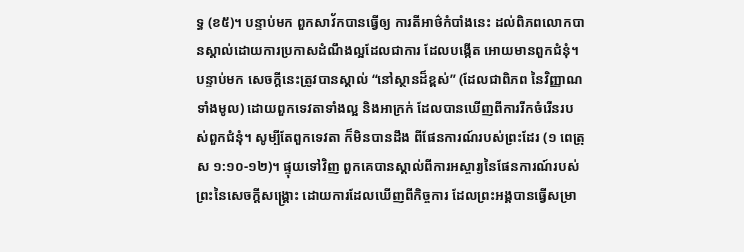ទ្ធ (ខ៥)។ បន្ទាប់មក ពួកសាវ័កបានធ្វើឲ្យ ការតីអាថ៌កំបាំងនេះ ដល់ពិភពលោកបានស្គាល់ដោយការប្រកាសដំណឹងល្អដែលជាការ ដែលបង្កើត អោយមានពួកជំនុំ។ បន្ទាប់មក សេចក្តីនេះត្រូវបានស្គាល់ “នៅស្ថានដ៏ខ្ពស់” (ដែលជាពិភព នៃវិញ្ញាណទាំងមូល) ដោយពួកទេវតាទាំងល្អ និងអាក្រក់ ដែលបានឃើញពីការរីកចំរើនរបស់ពួកជំនុំ។ សូម្បីតែពួកទេវតា ក៏មិនបានដឹង ពីផែនការណ៍របស់ព្រះដែរ (១ ពេត្រុស ១:១០-១២)។ ផ្ទុយទៅវិញ ពួកគេបានស្គាល់ពីការអស្ចារ្យនៃផែនការណ៍របស់ព្រះនៃសេចក្តីសង្រ្គោះ ដោយការដែលឃើញពីកិច្ចការ ដែលព្រះអង្គបានធ្វើសម្រា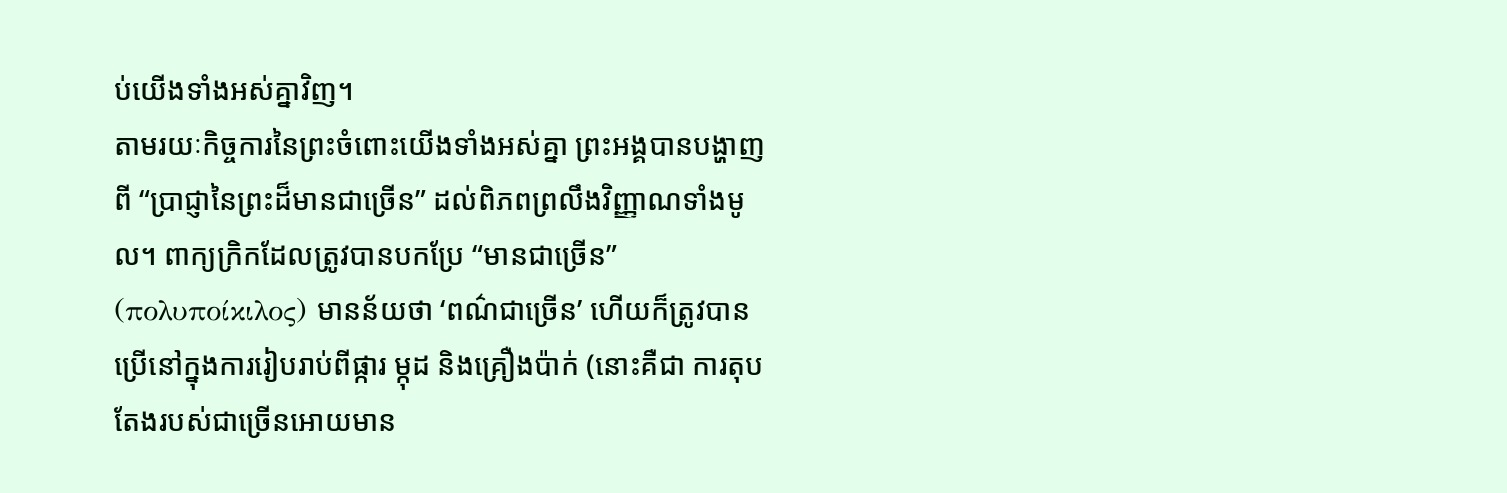ប់យើងទាំងអស់គ្នាវិញ។
តាមរយៈកិច្ចការនៃព្រះចំពោះយើងទាំងអស់គ្នា ព្រះអង្គបានបង្ហាញពី “ប្រាជ្ញានៃព្រះដ៏មានជាច្រើន” ដល់ពិភពព្រលឹងវិញ្ញាណទាំងមូល។ ពាក្យក្រិកដែលត្រូវបានបកប្រែ “មានជាច្រើន” (πολυποίκιλος) មានន័យថា ‘ពណ៌ជាច្រើន’ ហើយក៏ត្រូវបានប្រើនៅក្នុងការរៀបរាប់ពីផ្ការ ម្កុដ និងគ្រឿងប៉ាក់ (នោះគឺជា ការតុបតែងរបស់ជាច្រើនអោយមាន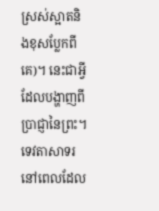ស្រស់ស្អាតនិងខុសប្លែកពីគេ)។ នេះជាអ្វីដែលបង្ហាញពីប្រាជ្ញានៃព្រះ។ ទេវតាសាទរនៅពេលដែល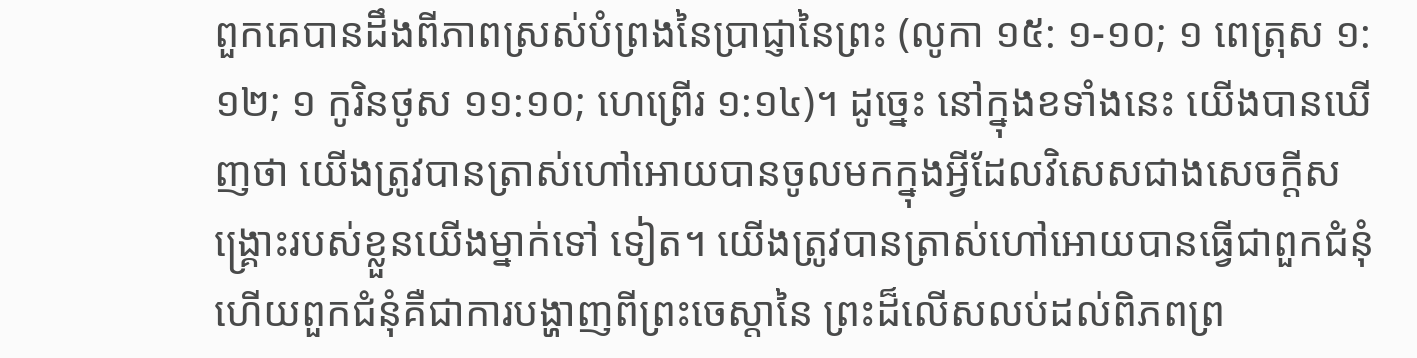ពួកគេបានដឹងពីភាពស្រស់បំព្រងនៃប្រាជ្ញានៃព្រះ (លូកា ១៥: ១-១០; ១ ពេត្រុស ១:១២; ១ កូរិនថូស ១១:១០; ហេព្រើរ ១:១៤)។ ដូច្នេះ នៅក្នុងខទាំងនេះ យើងបានឃើញថា យើងត្រូវបានត្រាស់ហៅអោយបានចូលមកក្នុងអ្វីដែលវិសេសជាងសេចក្តីសង្រ្គោះរបស់ខ្លួនយើងម្នាក់ទៅ ទៀត។ យើងត្រូវបានត្រាស់ហៅអោយបានធ្វើជាពួកជំនុំ ហើយពួកជំនុំគឺជាការបង្ហាញពីព្រះចេស្តានៃ ព្រះដ៏លើសលប់ដល់ពិភពព្រ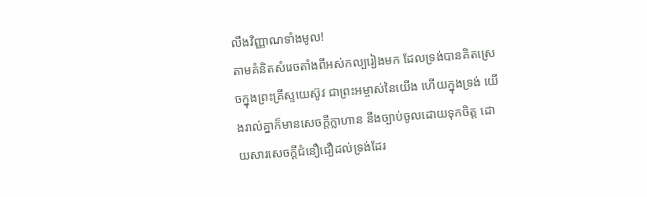លឹងវិញ្ញាណទាំងមូល!
តាមគំនិតសំរេចតាំងពីអស់កល្បរៀងមក ដែលទ្រង់បានគិតស្រេចក្នុងព្រះគ្រីស្ទយេស៊ូវ ជាព្រះអម្ចាស់នៃយើង ហើយក្នុងទ្រង់ យើងរាល់គ្នាក៏មានសេចក្ដីក្លាហាន នឹងច្បាប់ចូលដោយទុកចិត្ត ដោយសារសេចក្ដីជំនឿជឿដល់ទ្រង់ដែរ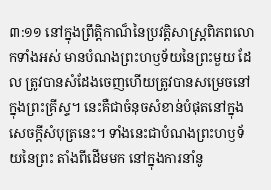៣:១១ នៅក្នុងព្រឹត្តិកាណ៏នៃប្រវត្តិសាស្រ្តពិភពលោកទាំងអស់ មានបំណងព្រះហឫទ័យនៃព្រះមួយ ដែល ត្រូវបានសំដែងចេញហើយត្រូវបានសម្រេចនៅក្នុងព្រះគ្រីស្ទ។ នេះគឺជាចំនុចសំខាន់បំផុតនៅក្នុង សេចក្តីសំបុត្រនេះ។ ទាំងនេះជាបំណងព្រះហឫទ័យនៃព្រះ តាំងពីដើមមក នៅក្នុងការនាំនូ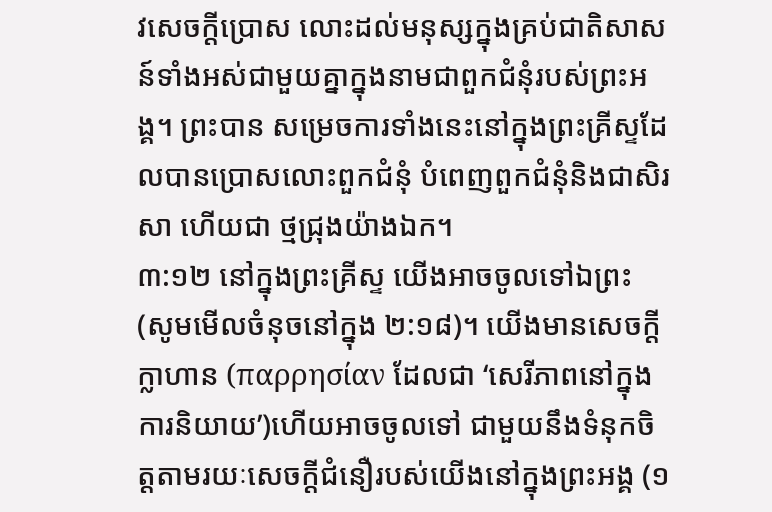វសេចក្តីប្រោស លោះដល់មនុស្សក្នុងគ្រប់ជាតិសាសន៍ទាំងអស់ជាមួយគ្នាក្នុងនាមជាពួកជំនុំរបស់ព្រះអង្គ។ ព្រះបាន សម្រេចការទាំងនេះនៅក្នុងព្រះគ្រីស្ទដែលបានប្រោសលោះពួកជំនុំ បំពេញពួកជំនុំនិងជាសិរសា ហើយជា ថ្មជ្រុងយ៉ាងឯក។
៣:១២ នៅក្នុងព្រះគ្រីស្ទ យើងអាចចូលទៅឯព្រះ (សូមមើលចំនុចនៅក្នុង ២:១៨)។ យើងមានសេចក្តីក្លាហាន (παρρησίαν ដែលជា ‘សេរីភាពនៅក្នុងការនិយាយ’)ហើយអាចចូលទៅ ជាមួយនឹងទំនុកចិត្តតាមរយៈសេចក្តីជំនឿរបស់យើងនៅក្នុងព្រះអង្គ (១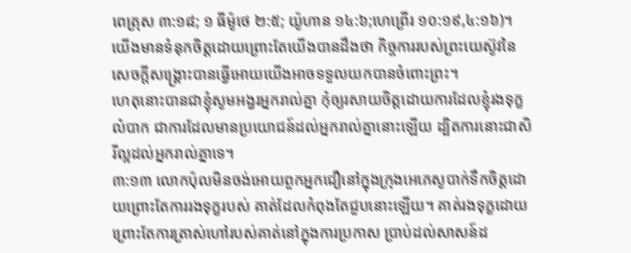ពេត្រុស ៣:១៨; ១ ធីម៉ូថេ ២:៥; យ៉ូហាន ១៤:៦;ហេព្រើរ ១០:១៩,៤:១៦)។ យើងមានទំនុកចិត្តដោយព្រោះតែយើងបានដឹងថា កិច្ចការរបស់ព្រះយេស៊ូវនៃសេចក្តីសង្រ្គោះបានធ្វើអោយយើងអាចទទួលយកបានចំពោះព្រះ។
ហេតុនោះបានជាខ្ញុំសូមអង្វរអ្នករាល់គ្នា កុំឲ្យរសាយចិត្តដោយការដែលខ្ញុំរងទុក្ខលំបាក ជាការដែលមានប្រយោជន៍ដល់អ្នករាល់គ្នានោះឡើយ ដ្បិតការនោះជាសិរីល្អដល់អ្នករាល់គ្នាទេ។
៣:១៣ លោកប៉ុលមិនចង់អោយពួកអ្នកជឿនៅក្នុងក្រុងអេភេសូបាក់ទឹកចិត្ដដោយព្រោះតែការរងទុក្ខរបស់ គាត់ដែលកំពុងតែជួបនោះឡើយ។ គាត់រងទុក្ខដោយព្រោះតែការត្រាស់ហៅរបស់គាត់នៅក្នុងការប្រកាស ប្រាប់ដល់សាសន៍ដ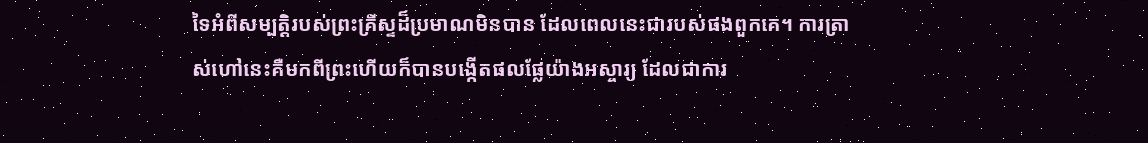ទៃអំពីសម្បត្តិរបស់ព្រះគ្រីស្ទដ៏ប្រមាណមិនបាន ដែលពេលនេះជារបស់ផងពួកគេ។ ការត្រាស់ហៅនេះគឺមកពីព្រះហើយក៏បានបង្កើតផលផ្លែយ៉ាងអស្ចារ្យ ដែលជាការ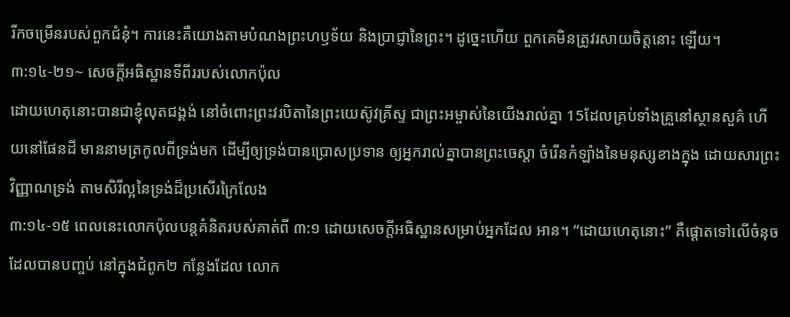រីកចម្រើនរបស់ពួកជំនុំ។ ការនេះគឺយោងតាមបំណងព្រះហឫទ័យ និងប្រាជ្ញានៃព្រះ។ ដូច្នេះហើយ ពួកគេមិនត្រូវរសាយចិត្តនោះ ឡើយ។
៣:១៤-២១~ សេចក្តីអធិស្ឋានទីពីររបស់លោកប៉ុល
ដោយហេតុនោះបានជាខ្ញុំលុតជង្គង់ នៅចំពោះព្រះវរបិតានៃព្រះយេស៊ូវគ្រីស្ទ ជាព្រះអម្ចាស់នៃយើងរាល់គ្នា 15ដែលគ្រប់ទាំងគ្រួនៅស្ថានសួគ៌ ហើយនៅផែនដី មាននាមត្រកូលពីទ្រង់មក ដើម្បីឲ្យទ្រង់បានប្រោសប្រទាន ឲ្យអ្នករាល់គ្នាបានព្រះចេស្តា ចំរើនកំឡាំងនៃមនុស្សខាងក្នុង ដោយសារព្រះវិញ្ញាណទ្រង់ តាមសិរីល្អនៃទ្រង់ដ៏ប្រសើរក្រៃលែង
៣:១៤-១៥ ពេលនេះលោកប៉ុលបន្តគំនិតរបស់គាត់ពី ៣:១ ដោយសេចក្តីអធិស្ឋានសម្រាប់អ្នកដែល អាន។ “ដោយហេតុនោះ” គឺផ្តោតទៅលើចំនុចដែលបានបញ្ចប់ នៅក្នុងជំពូក២ កន្លែងដែល លោក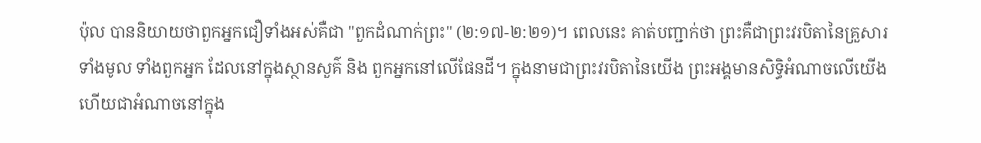ប៉ុល បាននិយាយថាពួកអ្នកជឿទាំងអស់គឺជា "ពួកដំណាក់ព្រះ" (២:១៧-២:២១)។ ពេលនេះ គាត់បញ្ជាក់ថា ព្រះគឺជាព្រះវរបិតានៃគ្រួសារទាំងមូល ទាំងពួកអ្នក ដែលនៅក្នុងស្ថានសួគ៌ និង ពួកអ្នកនៅលើផែនដី។ ក្នុងនាមជាព្រះវរបិតានៃយើង ព្រះអង្គមានសិទ្ធិអំណាចលើយើង ហើយជាអំណាចនៅក្នុង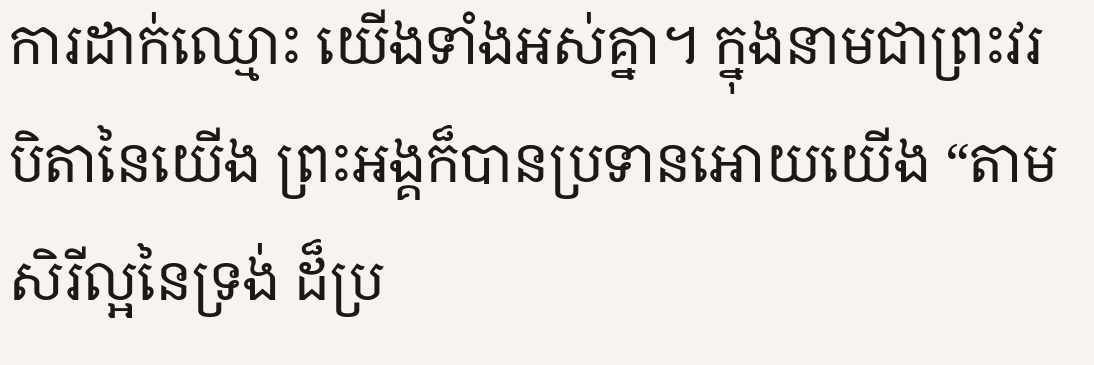ការដាក់ឈ្មោះ យើងទាំងអស់គ្នា។ ក្នុងនាមជាព្រះវរបិតានៃយើង ព្រះអង្គក៏បានប្រទានអោយយើង “តាមសិរីល្អនៃទ្រង់ ដ៏ប្រ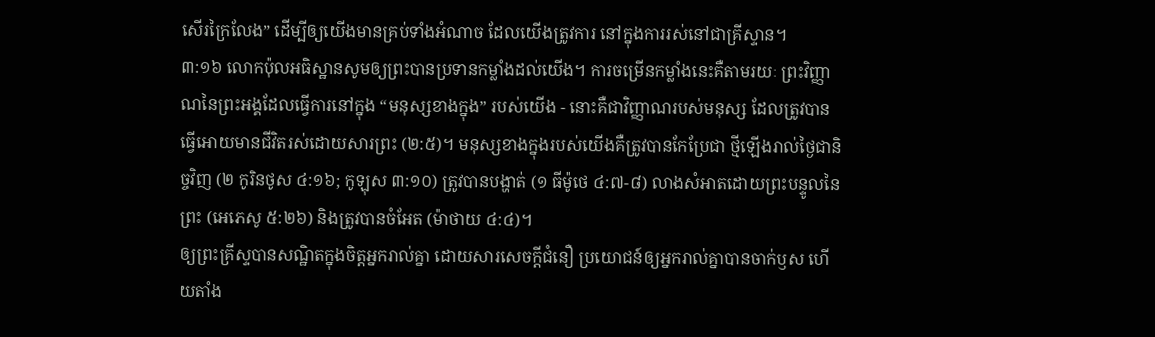សើរក្រៃលែង” ដើម្បីឲ្យយើងមានគ្រប់ទាំងអំណាច ដែលយើងត្រូវការ នៅក្នុងការរស់នៅជាគ្រីស្ទាន។
៣:១៦ លោកប៉ុលអធិស្ឋានសូមឲ្យព្រះបានប្រទានកម្លាំងដល់យើង។ ការចម្រើនកម្លាំងនេះគឺតាមរយៈ ព្រះវិញ្ញាណនៃព្រះអង្គដែលធ្វើការនៅក្នុង “មនុស្សខាងក្នុង” របស់យើង - នោះគឺជាវិញ្ញាណរបស់មនុស្ស ដែលត្រូវបានធ្វើអោយមានជីវិតរស់ដោយសារព្រះ (២:៥)។ មនុស្សខាងក្នុងរបស់យើងគឺត្រូវបានកែប្រែជា ថ្មីឡើងរាល់ថ្ងៃជានិច្ចវិញ (២ កូរិនថូស ៤:១៦; កូឡុស ៣:១០) ត្រូវបានបង្ហាត់ (១ ធីម៉ូថេ ៤:៧-៨) លាងសំអាតដោយព្រះបន្ទូលនៃព្រះ (អេភេសូ ៥:២៦) និងត្រូវបានចំអែត (ម៉ាថាយ ៤:៤)។
ឲ្យព្រះគ្រីស្ទបានសណ្ឋិតក្នុងចិត្តអ្នករាល់គ្នា ដោយសារសេចក្ដីជំនឿ ប្រយោជន៍ឲ្យអ្នករាល់គ្នាបានចាក់ឫស ហើយតាំង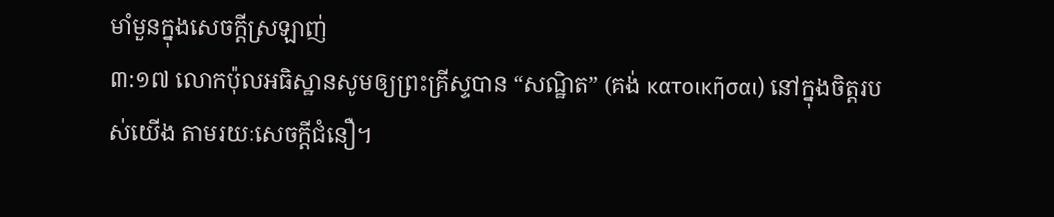មាំមួនក្នុងសេចក្ដីស្រឡាញ់
៣:១៧ លោកប៉ុលអធិស្ឋានសូមឲ្យព្រះគ្រីស្ទបាន “សណ្ឋិត” (គង់ κατοικῆσαι) នៅក្នុងចិត្តរបស់យើង តាមរយៈសេចក្តីជំនឿ។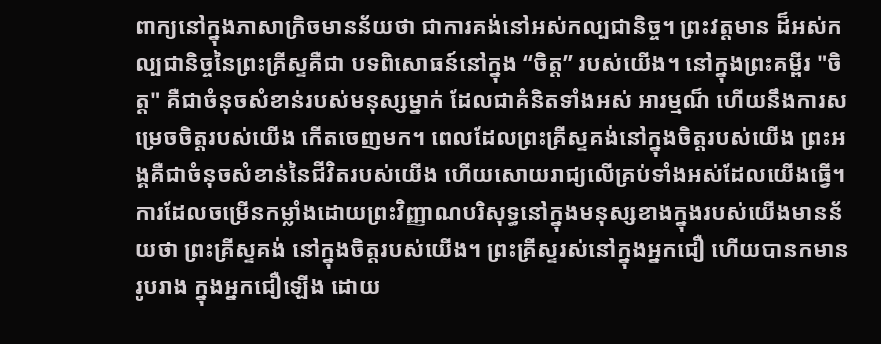ពាក្យនៅក្នុងភាសាក្រិចមានន័យថា ជាការគង់នៅអស់កល្បជានិច្ច។ ព្រះវត្តមាន ដ៏អស់កល្បជានិច្ចនៃព្រះគ្រីស្ទគឺជា បទពិសោធន៍នៅក្នុង “ចិត្ត” របស់យើង។ នៅក្នុងព្រះគម្ពីរ "ចិត្ត" គឺជាចំនុចសំខាន់របស់មនុស្សម្នាក់ ដែលជាគំនិតទាំងអស់ អារម្មណ៏ ហើយនឹងការសម្រេចចិត្តរបស់យើង កើតចេញមក។ ពេលដែលព្រះគ្រីស្ទគង់នៅក្នុងចិត្តរបស់យើង ព្រះអង្គគឺជាចំនុចសំខាន់នៃជីវិតរបស់យើង ហើយសោយរាជ្យលើគ្រប់ទាំងអស់ដែលយើងធ្វើ។
ការដែលចម្រើនកម្លាំងដោយព្រះវិញ្ញាណបរិសុទ្ធនៅក្នុងមនុស្សខាងក្នុងរបស់យើងមានន័យថា ព្រះគ្រីស្ទគង់ នៅក្នុងចិត្តរបស់យើង។ ព្រះគ្រីស្ទរស់នៅក្នុងអ្នកជឿ ហើយបានកមានរូបរាង ក្នុងអ្នកជឿឡើង ដោយ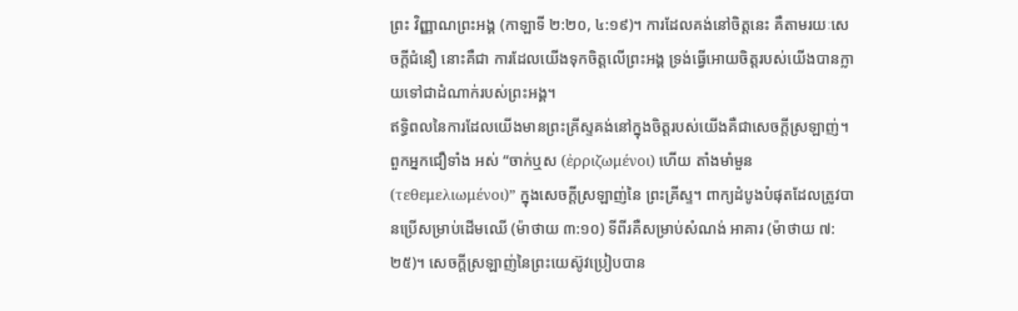ព្រះ វិញ្ញាណព្រះអង្គ (កាឡាទី ២:២០, ៤:១៩)។ ការដែលគង់នៅចិត្តនេះ គឺតាមរយៈសេចក្តីជំនឿ នោះគឺជា ការដែលយើងទុកចិត្តលើព្រះអង្គ ទ្រង់ធ្វើអោយចិត្តរបស់យើងបានក្លាយទៅជាដំណាក់របស់ព្រះអង្គ។
ឥទ្ធិពលនៃការដែលយើងមានព្រះគ្រីស្ទគង់នៅក្នុងចិត្តរបស់យើងគឺជាសេចក្តីស្រឡាញ់។ ពួកអ្នកជឿទាំង អស់ “ចាក់ឬស (ἐρριζωμένοι) ហើយ តាំងមាំមួន (τεθεμελιωμένοι)” ក្នុងសេចក្តីស្រឡាញ់នៃ ព្រះគ្រីស្ទ។ ពាក្យដំបូងបំផុតដែលត្រូវបានប្រើសម្រាប់ដើមឈើ (ម៉ាថាយ ៣:១០) ទីពីរគឺសម្រាប់សំណង់ អាគារ (ម៉ាថាយ ៧:២៥)។ សេចក្តីស្រឡាញ់នៃព្រះយេស៊ូវប្រៀបបាន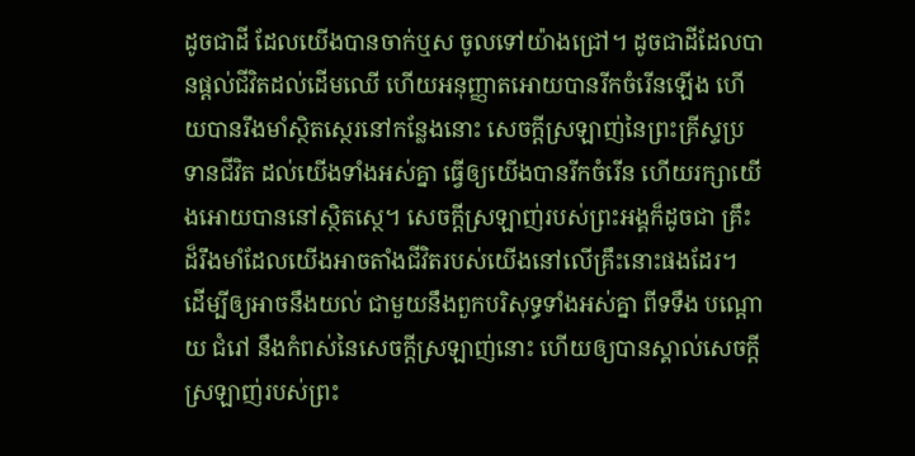ដូចជាដី ដែលយើងបានចាក់ឬស ចូលទៅយ៉ាងជ្រៅ។ ដូចជាដីដែលបានផ្តល់ជីវិតដល់ដើមឈើ ហើយអនុញ្ញាតអោយបានរីកចំរើនឡើង ហើយបានរឹងមាំស្ថិតស្ថេរនៅកន្លែងនោះ សេចក្តីស្រឡាញ់នៃព្រះគ្រីស្ទប្រទានជីវិត ដល់យើងទាំងអស់គ្នា ធ្វើឲ្យយើងបានរីកចំរើន ហើយរក្សាយើងអោយបាននៅស្ថិតស្ថេ។ សេចក្តីស្រឡាញ់របស់ព្រះអង្គក៏ដូចជា គ្រឹះដ៏រឹងមាំដែលយើងអាចតាំងជីវិតរបស់យើងនៅលើគ្រឹះនោះផងដែរ។
ដើម្បីឲ្យអាចនឹងយល់ ជាមួយនឹងពួកបរិសុទ្ធទាំងអស់គ្នា ពីទទឹង បណ្តោយ ជំរៅ នឹងកំពស់នៃសេចក្ដីស្រឡាញ់នោះ ហើយឲ្យបានស្គាល់សេចក្ដីស្រឡាញ់របស់ព្រះ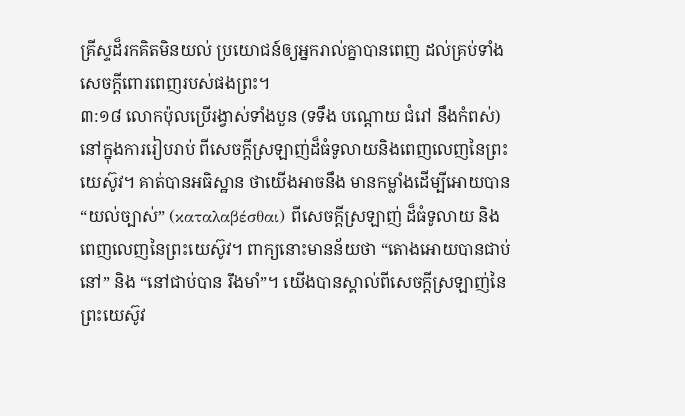គ្រីស្ទដ៏រកគិតមិនយល់ ប្រយោជន៍ឲ្យអ្នករាល់គ្នាបានពេញ ដល់គ្រប់ទាំងសេចក្ដីពោរពេញរបស់ផងព្រះ។
៣:១៨ លោកប៉ុលប្រើរង្វាស់ទាំងបួន (ទទឹង បណ្តោយ ជំរៅ នឹងកំពស់) នៅក្នុងការរៀបរាប់ ពីសេចក្តីស្រឡាញ់ដ៏ធំទូលាយនិងពេញលេញនៃព្រះយេស៊ូវ។ គាត់បានអធិស្ឋាន ថាយើងអាចនឹង មានកម្លាំងដើម្បីអោយបាន “យល់ច្បាស់” (καταλαβέσθαι) ពីសេចក្តីស្រឡាញ់ ដ៏ធំទូលាយ និងពេញលេញនៃព្រះយេស៊ូវ។ ពាក្យនោះមានន័យថា “តោងអោយបានជាប់នៅ” និង “នៅជាប់បាន រឹងមាំ”។ យើងបានស្គាល់ពីសេចក្តីស្រឡាញ់នៃព្រះយេស៊ូវ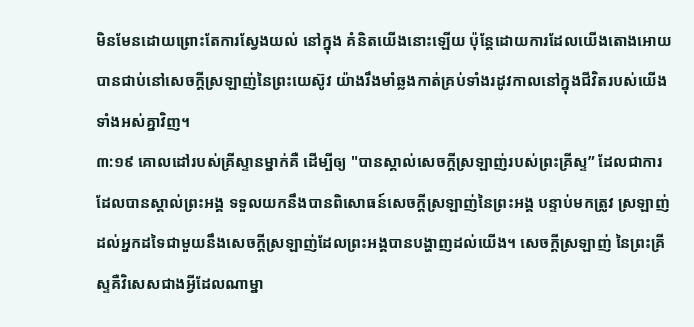មិនមែនដោយព្រោះតែការស្វែងយល់ នៅក្នុង គំនិតយើងនោះឡើយ ប៉ុន្តែដោយការដែលយើងតោងអោយបានជាប់នៅសេចក្តីស្រឡាញ់នៃព្រះយេស៊ូវ យ៉ាងរឹងមាំឆ្លងកាត់គ្រប់ទាំងរដូវកាលនៅក្នុងជីវិតរបស់យើងទាំងអស់គ្នាវិញ។
៣:១៩ គោលដៅរបស់គ្រីស្ទានម្នាក់គឺ ដើម្បីឲ្យ "បានស្គាល់សេចក្តីស្រឡាញ់របស់ព្រះគ្រីស្ទ” ដែលជាការដែលបានស្គាល់ព្រះអង្គ ទទួលយកនឹងបានពិសោធន៍សេចក្តីស្រឡាញ់នៃព្រះអង្គ បន្ទាប់មកត្រូវ ស្រឡាញ់ដល់អ្នកដទៃជាមួយនឹងសេចក្តីស្រឡាញ់ដែលព្រះអង្គបានបង្ហាញដល់យើង។ សេចក្តីស្រឡាញ់ នៃព្រះគ្រីស្ទគឺវិសេសជាងអ្វីដែលណាម្នា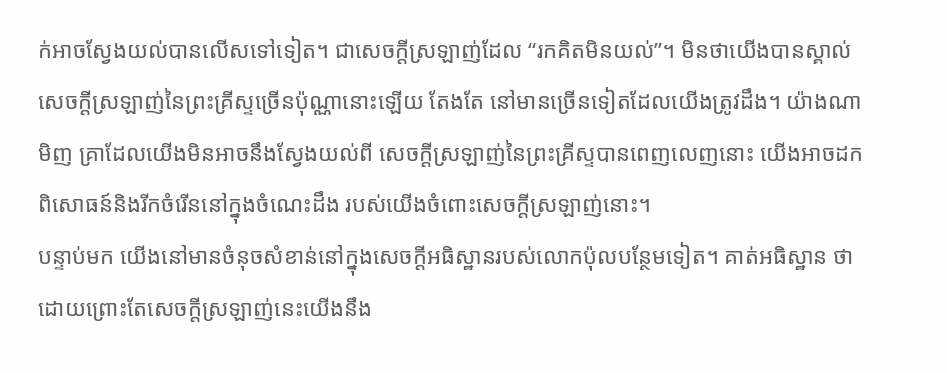ក់អាចស្វែងយល់បានលើសទៅទៀត។ ជាសេចក្តីស្រឡាញ់ដែល “រកគិតមិនយល់”។ មិនថាយើងបានស្គាល់សេចក្តីស្រឡាញ់នៃព្រះគ្រីស្ទច្រើនប៉ុណ្ណានោះឡើយ តែងតែ នៅមានច្រើនទៀតដែលយើងត្រូវដឹង។ យ៉ាងណាមិញ គ្រាដែលយើងមិនអាចនឹងស្វែងយល់ពី សេចក្តីស្រឡាញ់នៃព្រះគ្រីស្ទបានពេញលេញនោះ យើងអាចដកពិសោធន៍និងរីកចំរើននៅក្នុងចំណេះដឹង របស់យើងចំពោះសេចក្តីស្រឡាញ់នោះ។
បន្ទាប់មក យើងនៅមានចំនុចសំខាន់នៅក្នុងសេចក្តីអធិស្ឋានរបស់លោកប៉ុលបន្ថែមទៀត។ គាត់អធិស្ឋាន ថា ដោយព្រោះតែសេចក្តីស្រឡាញ់នេះយើងនឹង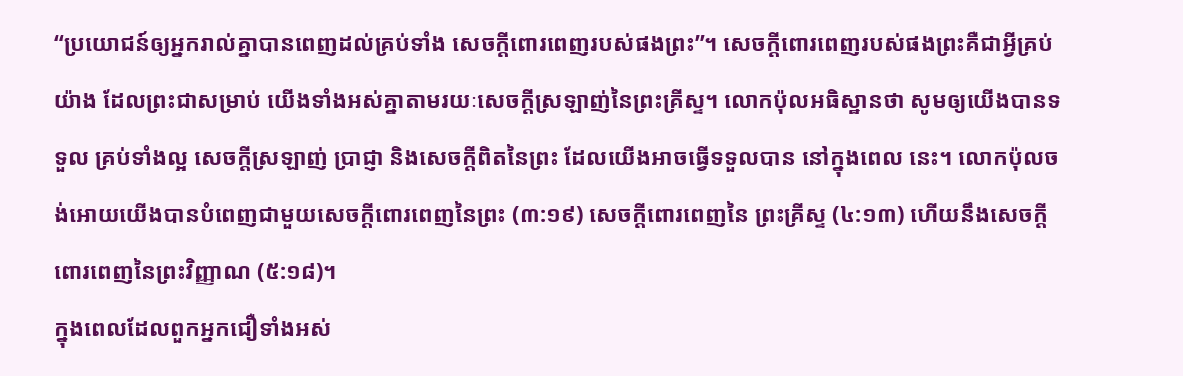“ប្រយោជន៍ឲ្យអ្នករាល់គ្នាបានពេញដល់គ្រប់ទាំង សេចក្ដីពោរពេញរបស់ផងព្រះ”។ សេចក្តីពោរពេញរបស់ផងព្រះគឺជាអ្វីគ្រប់យ៉ាង ដែលព្រះជាសម្រាប់ យើងទាំងអស់គ្នាតាមរយៈសេចក្តីស្រឡាញ់នៃព្រះគ្រីស្ទ។ លោកប៉ុលអធិស្ឋានថា សូមឲ្យយើងបានទទួល គ្រប់ទាំងល្អ សេចក្តីស្រឡាញ់ ប្រាជ្ញា និងសេចក្តីពិតនៃព្រះ ដែលយើងអាចធ្វើទទួលបាន នៅក្នុងពេល នេះ។ លោកប៉ុលចង់អោយយើងបានបំពេញជាមួយសេចក្តីពោរពេញនៃព្រះ (៣:១៩) សេចក្តីពោរពេញនៃ ព្រះគ្រីស្ទ (៤:១៣) ហើយនឹងសេចក្តីពោរពេញនៃព្រះវិញ្ញាណ (៥:១៨)។
ក្នុងពេលដែលពួកអ្នកជឿទាំងអស់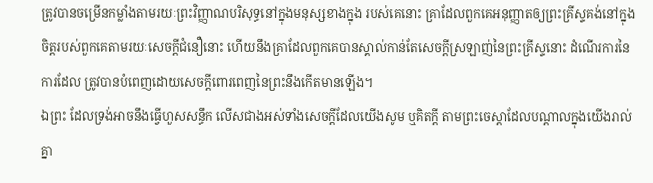ត្រូវបានចម្រើនកម្លាំងតាមរយៈព្រះវិញ្ញាណបរិសុទ្ធនៅក្នុងមនុស្សខាងក្នុង របស់គេនោះ គ្រាដែលពួកគេអនុញ្ញាតឲ្យព្រះគ្រីស្ទគង់នៅក្នុងចិត្តរបស់ពួកគេតាមរយៈសេចក្តីជំនឿនោះ ហើយនឹងគ្រាដែលពួកគេបានស្គាល់កាន់តែសេចក្តីស្រឡាញ់នៃព្រះគ្រីស្ទនោះ ដំណើរការនៃការដែល ត្រូវបានបំពេញដោយសេចក្តីពោរពេញនៃព្រះនឹងកើតមានឡើង។
ឯព្រះ ដែលទ្រង់អាចនឹងធ្វើហួសសន្ធឹក លើសជាងអស់ទាំងសេចក្ដីដែលយើងសូម ឬគិតក្តី តាមព្រះចេស្តាដែលបណ្តាលក្នុងយើងរាល់គ្នា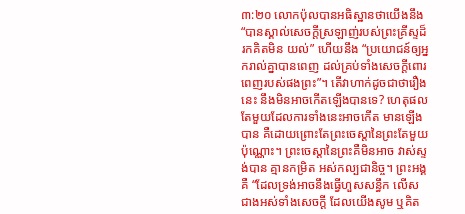៣:២០ លោកប៉ុលបានអធិស្ឋានថាយើងនឹង “បានស្គាល់សេចក្ដីស្រឡាញ់របស់ព្រះគ្រីស្ទដ៏រកគិតមិន យល់” ហើយនឹង “ប្រយោជន៍ឲ្យអ្នករាល់គ្នាបានពេញ ដល់គ្រប់ទាំងសេចក្ដីពោរពេញរបស់ផងព្រះ”។ តើវាហាក់ដូចជាថារឿងនេះ នឹងមិនអាចកើតឡើងបានទេ? ហេតុផលតែមួយដែលការទាំងនេះអាចកើត មានឡើងបាន គឺដោយព្រោះតែព្រះចេស្តានៃព្រះតែមួយប៉ុណ្ណោះ។ ព្រះចេស្តានៃព្រះគឺមិនអាច វាស់ស្ទង់បាន គ្មានកម្រិត អស់កល្បជានិច្ច។ ព្រះអង្គគឺ “ដែលទ្រង់អាចនឹងធ្វើហួសសន្ធឹក លើសជាងអស់ទាំងសេចក្ដី ដែលយើងសូម ឬគិត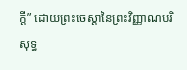ក្តី” ដោយព្រះចេស្តានៃព្រះវិញ្ញាណបរិសុទ្ធ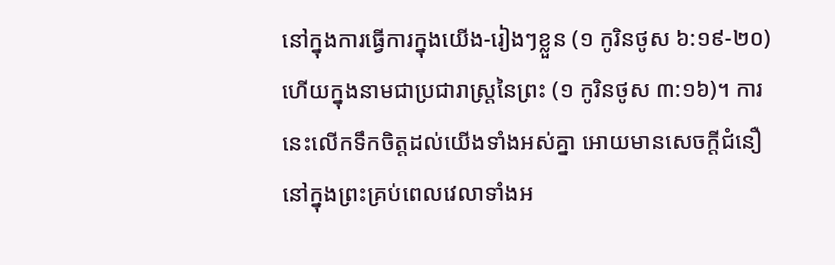នៅក្នុងការធ្វើការក្នុងយើង-រៀងៗខ្លួន (១ កូរិនថូស ៦:១៩-២០) ហើយក្នុងនាមជាប្រជារាស្រ្តនៃព្រះ (១ កូរិនថូស ៣:១៦)។ ការនេះលើកទឹកចិត្ដដល់យើងទាំងអស់គ្នា អោយមានសេចក្តីជំនឿ នៅក្នុងព្រះគ្រប់ពេលវេលាទាំងអ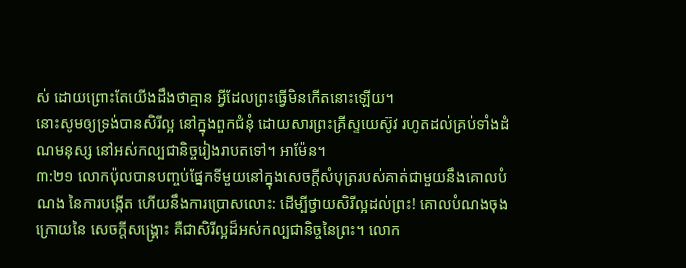ស់ ដោយព្រោះតែយើងដឹងថាគ្មាន អ្វីដែលព្រះធ្វើមិនកើតនោះឡើយ។
នោះសូមឲ្យទ្រង់បានសិរីល្អ នៅក្នុងពួកជំនុំ ដោយសារព្រះគ្រីស្ទយេស៊ូវ រហូតដល់គ្រប់ទាំងដំណមនុស្ស នៅអស់កល្បជានិច្ចរៀងរាបតទៅ។ អាម៉ែន។
៣:២១ លោកប៉ុលបានបញ្ចប់ផ្នែកទីមួយនៅក្នុងសេចក្តីសំបុត្ររបស់គាត់ជាមួយនឹងគោលបំណង នៃការបង្កើត ហើយនឹងការប្រោសលោះ: ដើម្បីថ្វាយសិរីល្អដល់ព្រះ! គោលបំណងចុងក្រោយនៃ សេចក្តីសង្រ្គោះ គឺជាសិរីល្អដ៏អស់កល្បជានិច្ចនៃព្រះ។ លោក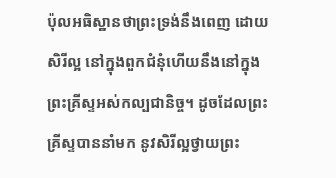ប៉ុលអធិស្ឋានថាព្រះទ្រង់នឹងពេញ ដោយសិរីល្អ នៅក្នុងពួកជំនុំហើយនឹងនៅក្នុងព្រះគ្រីស្ទអស់កល្បជានិច្ច។ ដូចដែលព្រះគ្រីស្ទបាននាំមក នូវសិរីល្អថ្វាយព្រះ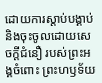ដោយការស្តាប់បង្គាប់ និងចុះចូលដោយសេចក្តីជំនឿ របស់ព្រះអង្គចំពោះ ព្រះហឫទ័យ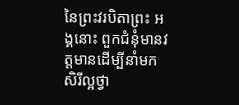នៃព្រះវរបិតាព្រះ អង្គនោះ ពួកជំនុំមានវត្តមានដើម្បីនាំមកសិរីល្អថ្វា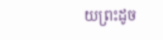យព្រះដូច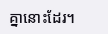គ្នានោះដែរ។